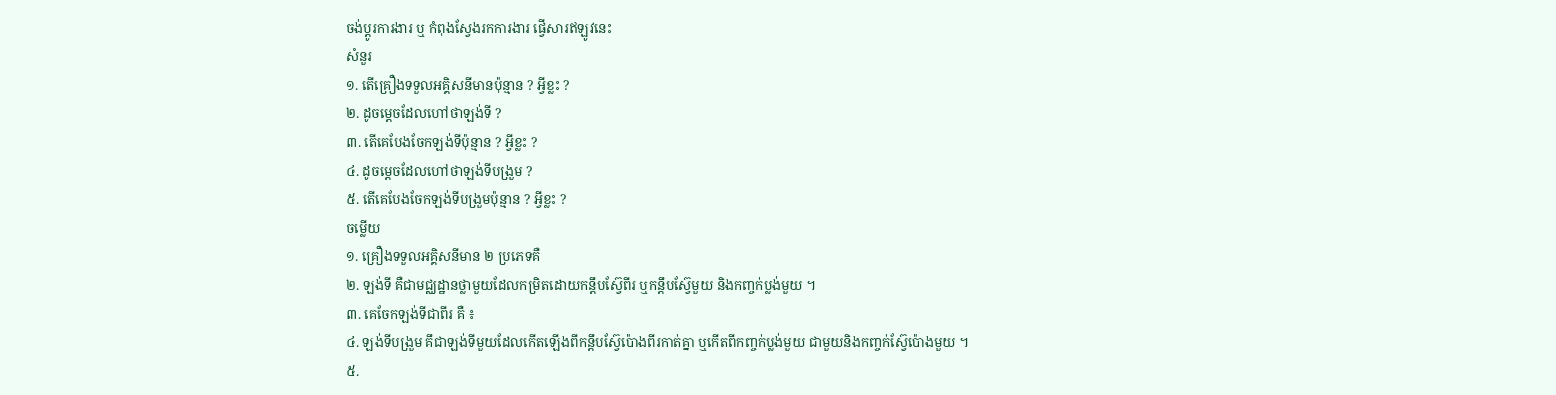ចង់ប្តូរការងារ ឬ កំពុងស្វែងរកការងារ ផ្វើសារឥឡូវនេះ
សំនួរ
១. តើគ្រឿងទទួលអគ្គិសនីមានប៉ុន្មាន ? អ្វីខ្លះ ?
២. ដូចម្តេចដែលហៅថាឡង់ទី ?
៣. តើគេបែងចែកឡង់ទីប៉ុន្មាន ? អ្វីខ្លះ ?
៤. ដូចម្តេចដែលហៅថាឡង់ទីបង្រួម ?
៥. តើគេបែងចែកឡង់ទីបង្រួមប៉ុន្មាន ? អ្វីខ្លះ ?
ចម្លើយ
១. គ្រឿងទទួលអគ្គិសនីមាន ២ ប្រភេទគឺ
២. ឡង់ទី គឺជាមជ្ឈដ្ឋានថ្លាមួយដែលកម្រិតដោយកន្តឹបស៊ែ្វពីរ ឬកន្តឹបស៊ែ្វមួយ និងកញ្ចក់ប្លង់មួយ ។
៣. គេចែកឡង់ទីជាពីរ គឺ ៖
៤. ឡង់ទីបង្រួម គឹជាឡង់ទីមួយដែលកើតឡើងពីកន្តឹបស្វ៊ែប៉ោងពីរកាត់គ្នា ឬកើតពីកញ្ចក់ប្លង់មួយ ជាមួយនិងកញ្ចក់ស៊ែ្វប៉ោងមួយ ។
៥.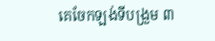គេចែកឡង់ទីបង្រួម ៣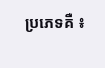ប្រភេទគឺ ៖